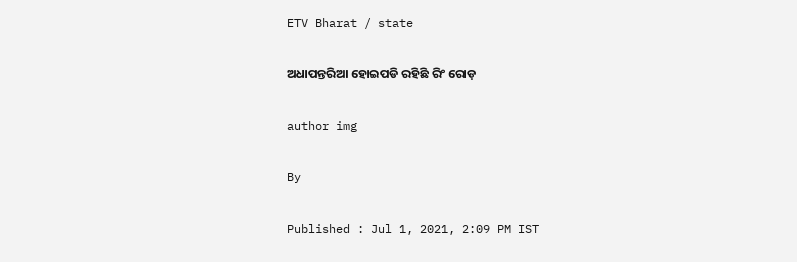ETV Bharat / state

ଅଧାପନ୍ତରିଆ ହୋଇପଡି ରହିଛି ରିଂ ରୋଡ଼

author img

By

Published : Jul 1, 2021, 2:09 PM IST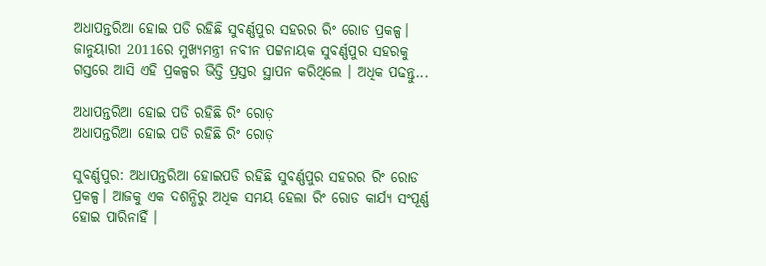ଅଧାପନ୍ତରିଆ ହୋଇ ପଡି ରହିଛି ସୁବର୍ଣ୍ଣପୁର ସହରର ରିଂ ରୋଡ ପ୍ରକଳ୍ପ। ଜାନୁୟାରୀ 2011ରେ ମୁଖ୍ୟମନ୍ତ୍ରୀ ନବୀନ ପଟ୍ଟନାୟକ ସୁବର୍ଣ୍ଣପୁର ସହରକୁ ଗସ୍ତରେ ଆସି ଏହି ପ୍ରକଳ୍ପର ଭିତ୍ତି ପ୍ରସ୍ତର ସ୍ଥାପନ କରିଥିଲେ । ଅଧିକ ପଢନ୍ତୁ...

ଅଧାପନ୍ତରିଆ ହୋଇ ପଡି ରହିଛି ରିଂ ରୋଡ଼
ଅଧାପନ୍ତରିଆ ହୋଇ ପଡି ରହିଛି ରିଂ ରୋଡ଼

ସୁବର୍ଣ୍ଣପୁର: ଅଧାପନ୍ତରିଆ ହୋଇପଡି ରହିଛି ସୁବର୍ଣ୍ଣପୁର ସହରର ରିଂ ରୋଡ ପ୍ରକଳ୍ପ। ଆଜକୁ ଏକ ଦଶନ୍ଧିରୁ ଅଧିକ ସମୟ ହେଲା ରିଂ ରୋଡ କାର୍ଯ୍ୟ ସଂପୂର୍ଣ୍ଣ ହୋଇ ପାରିନାହିଁ ।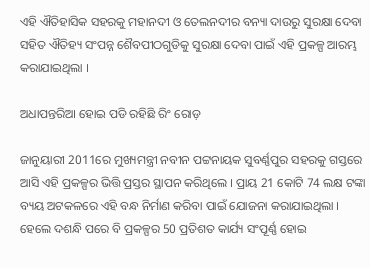ଏହି ଐତିହାସିକ ସହରକୁ ମହାନଦୀ ଓ ତେଲନଦୀର ବନ୍ୟା ଦାଉରୁ ସୁରକ୍ଷା ଦେବା ସହିତ ଐତିହ୍ୟ ସଂପନ୍ନ ଶୈବପୀଠଗୁଡିକୁ ସୁରକ୍ଷା ଦେବା ପାଇଁ ଏହି ପ୍ରକଳ୍ପ ଆରମ୍ଭ କରାଯାଇଥିଲା ।

ଅଧାପନ୍ତରିଆ ହୋଇ ପଡି ରହିଛି ରିଂ ରୋଡ଼

ଜାନୁୟାରୀ 2011ରେ ମୁଖ୍ୟମନ୍ତ୍ରୀ ନବୀନ ପଟ୍ଟନାୟକ ସୁବର୍ଣ୍ଣପୁର ସହରକୁ ଗସ୍ତରେ ଆସି ଏହି ପ୍ରକଳ୍ପର ଭିତ୍ତି ପ୍ରସ୍ତର ସ୍ଥାପନ କରିଥିଲେ । ପ୍ରାୟ 21 କୋଟି 74 ଲକ୍ଷ ଟଙ୍କା ବ୍ୟୟ ଅଟକଳରେ ଏହି ବନ୍ଧ ନିର୍ମାଣ କରିବା ପାଇଁ ଯୋଜନା କରାଯାଇଥିଲା । ହେଲେ ଦଶନ୍ଧି ପରେ ବି ପ୍ରକଳ୍ପର 50 ପ୍ରତିଶତ କାର୍ଯ୍ୟ ସଂପୂର୍ଣ୍ଣ ହୋଇ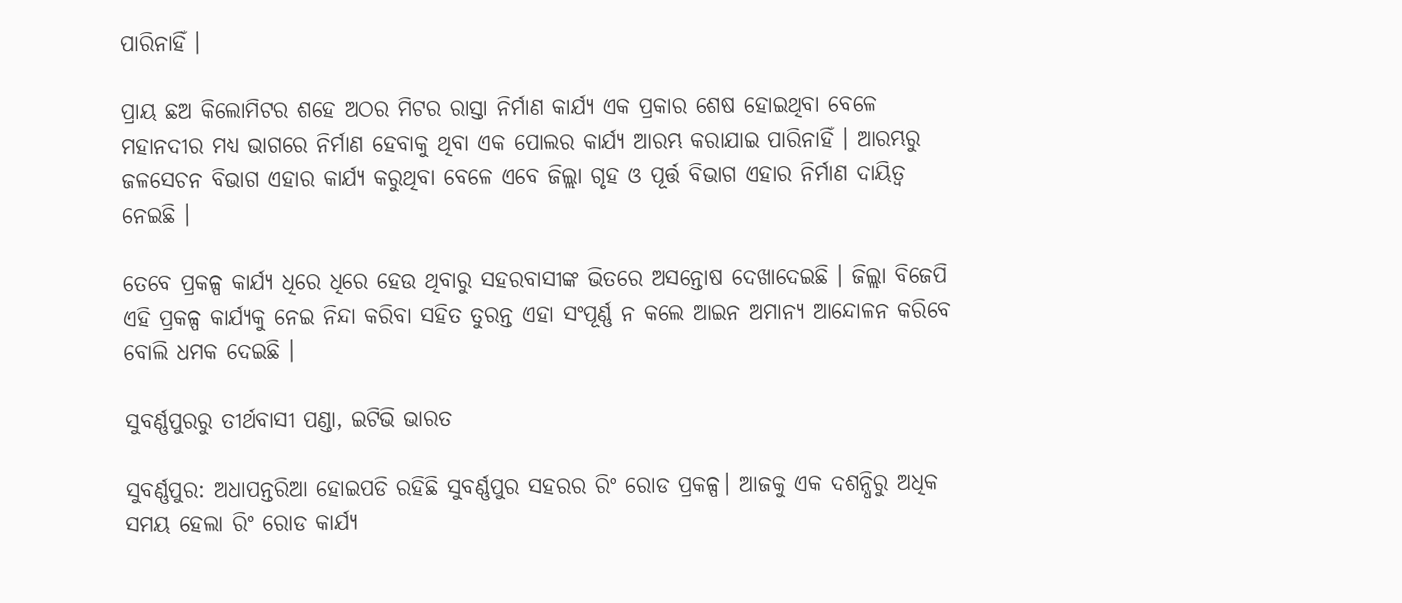ପାରିନାହିଁ ।

ପ୍ରାୟ ଛଅ କିଲୋମିଟର ଶହେ ଅଠର ମିଟର ରାସ୍ତା ନିର୍ମାଣ କାର୍ଯ୍ୟ ଏକ ପ୍ରକାର ଶେଷ ହୋଇଥିବା ବେଳେ ମହାନଦୀର ମଧ୍ୟ ଭାଗରେ ନିର୍ମାଣ ହେବାକୁ ଥିବା ଏକ ପୋଲର କାର୍ଯ୍ୟ ଆରମ୍ଭ କରାଯାଇ ପାରିନାହିଁ । ଆରମ୍ଭରୁ ଜଳସେଚନ ବିଭାଗ ଏହାର କାର୍ଯ୍ୟ କରୁଥିବା ବେଳେ ଏବେ ଜିଲ୍ଲା ଗୃହ ଓ ପୂର୍ତ୍ତ ବିଭାଗ ଏହାର ନିର୍ମାଣ ଦାୟିତ୍ବ ନେଇଛି ।

ତେବେ ପ୍ରକଳ୍ପ କାର୍ଯ୍ୟ ଧିରେ ଧିରେ ହେଉ ଥିବାରୁ ସହରବାସୀଙ୍କ ଭିତରେ ଅସନ୍ତୋଷ ଦେଖାଦେଇଛି । ଜିଲ୍ଲା ବିଜେପି ଏହି ପ୍ରକଳ୍ପ କାର୍ଯ୍ୟକୁ ନେଇ ନିନ୍ଦା କରିବା ସହିତ ତୁରନ୍ତ ଏହା ସଂପୂର୍ଣ୍ଣ ନ କଲେ ଆଇନ ଅମାନ୍ୟ ଆନ୍ଦୋଳନ କରିବେ ବୋଲି ଧମକ ଦେଇଛି ।

ସୁବର୍ଣ୍ଣପୁରରୁ ତୀର୍ଥବାସୀ ପଣ୍ଡା, ଇଟିଭି ଭାରତ

ସୁବର୍ଣ୍ଣପୁର: ଅଧାପନ୍ତରିଆ ହୋଇପଡି ରହିଛି ସୁବର୍ଣ୍ଣପୁର ସହରର ରିଂ ରୋଡ ପ୍ରକଳ୍ପ। ଆଜକୁ ଏକ ଦଶନ୍ଧିରୁ ଅଧିକ ସମୟ ହେଲା ରିଂ ରୋଡ କାର୍ଯ୍ୟ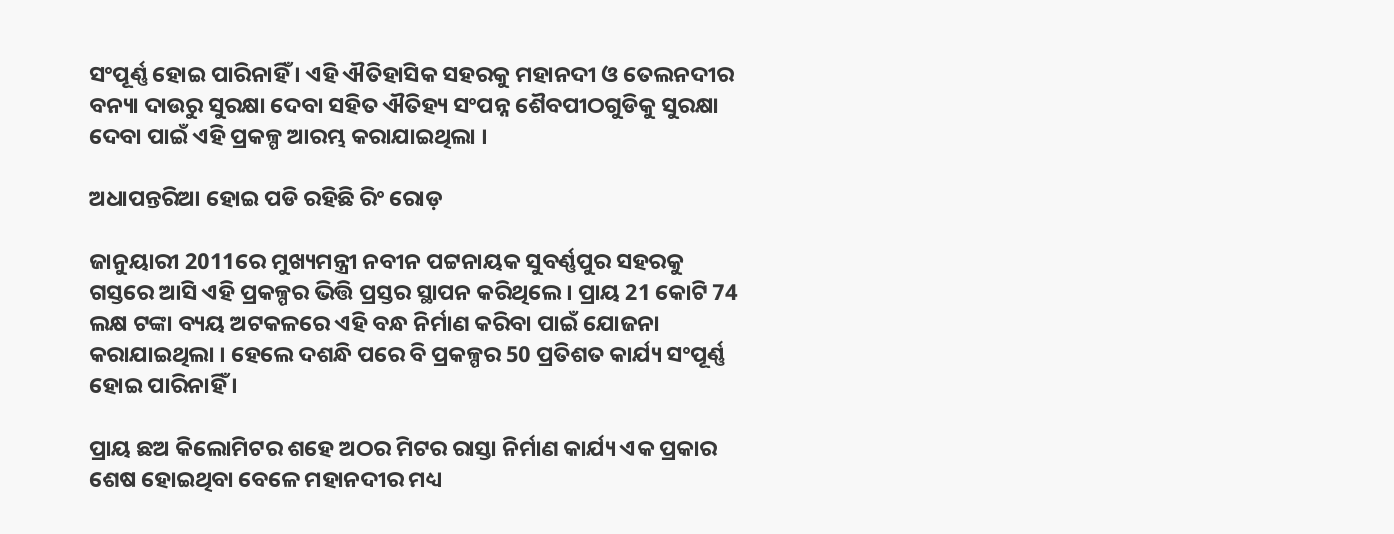ସଂପୂର୍ଣ୍ଣ ହୋଇ ପାରିନାହିଁ । ଏହି ଐତିହାସିକ ସହରକୁ ମହାନଦୀ ଓ ତେଲନଦୀର ବନ୍ୟା ଦାଉରୁ ସୁରକ୍ଷା ଦେବା ସହିତ ଐତିହ୍ୟ ସଂପନ୍ନ ଶୈବପୀଠଗୁଡିକୁ ସୁରକ୍ଷା ଦେବା ପାଇଁ ଏହି ପ୍ରକଳ୍ପ ଆରମ୍ଭ କରାଯାଇଥିଲା ।

ଅଧାପନ୍ତରିଆ ହୋଇ ପଡି ରହିଛି ରିଂ ରୋଡ଼

ଜାନୁୟାରୀ 2011ରେ ମୁଖ୍ୟମନ୍ତ୍ରୀ ନବୀନ ପଟ୍ଟନାୟକ ସୁବର୍ଣ୍ଣପୁର ସହରକୁ ଗସ୍ତରେ ଆସି ଏହି ପ୍ରକଳ୍ପର ଭିତ୍ତି ପ୍ରସ୍ତର ସ୍ଥାପନ କରିଥିଲେ । ପ୍ରାୟ 21 କୋଟି 74 ଲକ୍ଷ ଟଙ୍କା ବ୍ୟୟ ଅଟକଳରେ ଏହି ବନ୍ଧ ନିର୍ମାଣ କରିବା ପାଇଁ ଯୋଜନା କରାଯାଇଥିଲା । ହେଲେ ଦଶନ୍ଧି ପରେ ବି ପ୍ରକଳ୍ପର 50 ପ୍ରତିଶତ କାର୍ଯ୍ୟ ସଂପୂର୍ଣ୍ଣ ହୋଇ ପାରିନାହିଁ ।

ପ୍ରାୟ ଛଅ କିଲୋମିଟର ଶହେ ଅଠର ମିଟର ରାସ୍ତା ନିର୍ମାଣ କାର୍ଯ୍ୟ ଏକ ପ୍ରକାର ଶେଷ ହୋଇଥିବା ବେଳେ ମହାନଦୀର ମଧ୍ୟ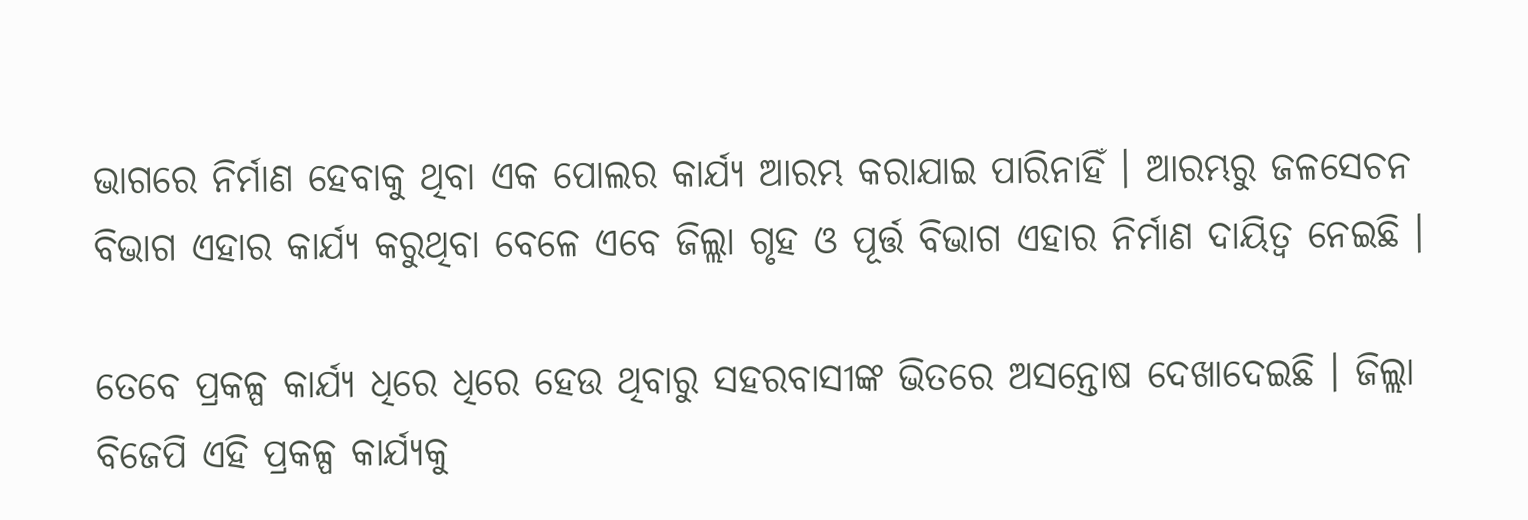ଭାଗରେ ନିର୍ମାଣ ହେବାକୁ ଥିବା ଏକ ପୋଲର କାର୍ଯ୍ୟ ଆରମ୍ଭ କରାଯାଇ ପାରିନାହିଁ । ଆରମ୍ଭରୁ ଜଳସେଚନ ବିଭାଗ ଏହାର କାର୍ଯ୍ୟ କରୁଥିବା ବେଳେ ଏବେ ଜିଲ୍ଲା ଗୃହ ଓ ପୂର୍ତ୍ତ ବିଭାଗ ଏହାର ନିର୍ମାଣ ଦାୟିତ୍ବ ନେଇଛି ।

ତେବେ ପ୍ରକଳ୍ପ କାର୍ଯ୍ୟ ଧିରେ ଧିରେ ହେଉ ଥିବାରୁ ସହରବାସୀଙ୍କ ଭିତରେ ଅସନ୍ତୋଷ ଦେଖାଦେଇଛି । ଜିଲ୍ଲା ବିଜେପି ଏହି ପ୍ରକଳ୍ପ କାର୍ଯ୍ୟକୁ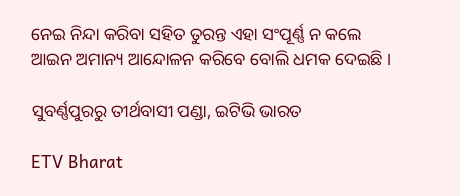ନେଇ ନିନ୍ଦା କରିବା ସହିତ ତୁରନ୍ତ ଏହା ସଂପୂର୍ଣ୍ଣ ନ କଲେ ଆଇନ ଅମାନ୍ୟ ଆନ୍ଦୋଳନ କରିବେ ବୋଲି ଧମକ ଦେଇଛି ।

ସୁବର୍ଣ୍ଣପୁରରୁ ତୀର୍ଥବାସୀ ପଣ୍ଡା, ଇଟିଭି ଭାରତ

ETV Bharat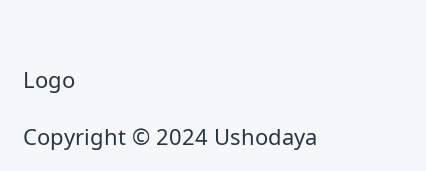Logo

Copyright © 2024 Ushodaya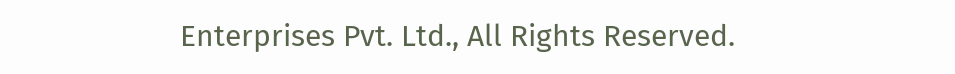Enterprises Pvt. Ltd., All Rights Reserved.